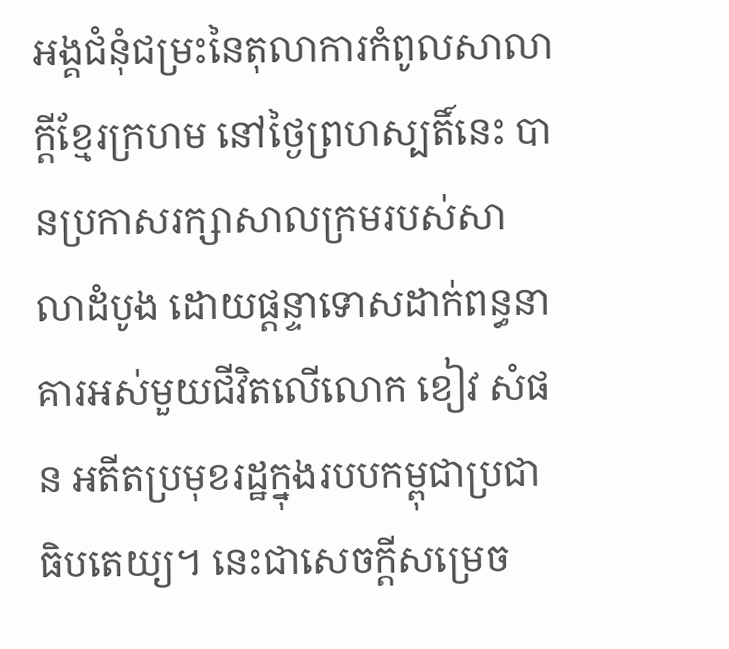អង្គជំនុំជម្រះនៃតុលាការកំពូលសាលាក្តីខ្មែរក្រហម នៅថ្ងៃព្រហស្បតិ៍នេះ បានប្រកាសរក្សាសាលក្រមរបស់សាលាដំបូង ដោយផ្ដន្ទាទោសដាក់ពន្ធនាគារអស់មួយជីវិតលើលោក ខៀវ សំផន អតីតប្រមុខរដ្ឋក្នុងរបបកម្ពុជាប្រជាធិបតេយ្យ។ នេះជាសេចក្តីសម្រេច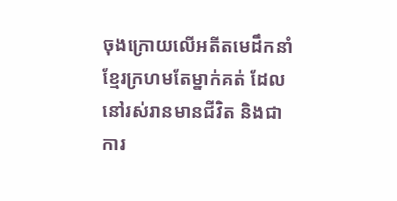ចុងក្រោយលើអតីតមេដឹកនាំខ្មែរក្រហមតែម្នាក់គត់ ដែលនៅរស់រានមានជីវិត និងជាការ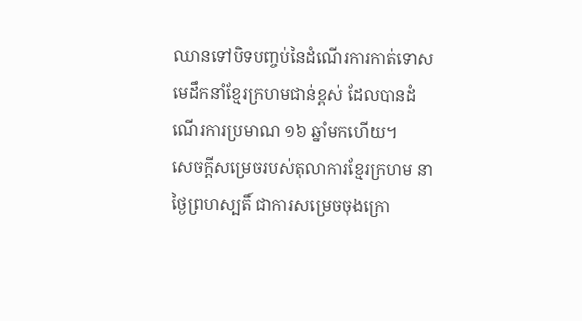ឈានទៅបិទបញ្ចប់នៃដំណើរការកាត់ទោសមេដឹកនាំខ្មែរក្រហមជាន់ខ្ពស់ ដែលបានដំណើរការប្រមាណ ១៦ ឆ្នាំមកហើយ។
សេចក្តីសម្រេចរបស់តុលាការខ្មែរក្រហម នាថ្ងៃព្រហស្បតិ៍ ជាការសម្រេចចុងក្រោ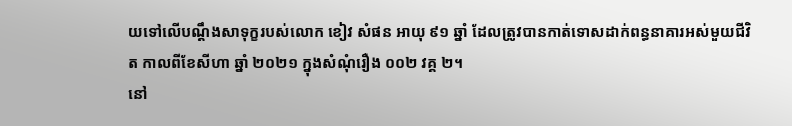យទៅលើបណ្តឹងសាទុក្ខរបស់លោក ខៀវ សំផន អាយុ ៩១ ឆ្នាំ ដែលត្រូវបានកាត់ទោសដាក់ពន្ធនាគារអស់មួយជីវិត កាលពីខែសីហា ឆ្នាំ ២០២១ ក្នុងសំណុំរឿង ០០២ វគ្គ ២។
នៅ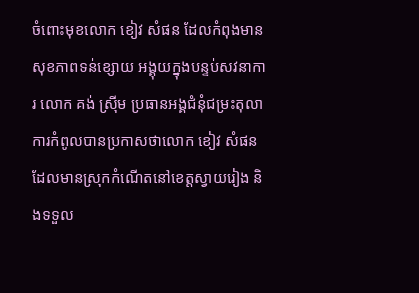ចំពោះមុខលោក ខៀវ សំផន ដែលកំពុងមានសុខភាពទន់ខ្សោយ អង្គុយក្នុងបន្ទប់សវនាការ លោក គង់ ស្រ៊ីម ប្រធានអង្គជំនុំជម្រះតុលាការកំពូលបានប្រកាសថាលោក ខៀវ សំផន ដែលមានស្រុកកំណើតនៅខេត្តស្វាយរៀង និងទទួល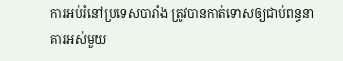ការអប់រំនៅប្រទេសបារាំង ត្រូវបានកាត់ទោសឲ្យជាប់ពន្ធនាគារអស់មួយ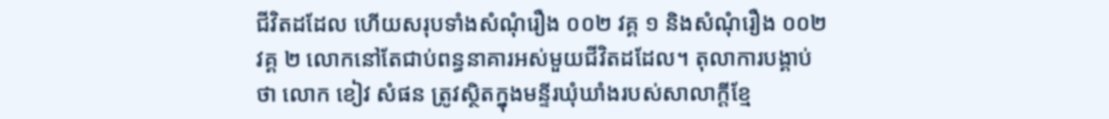ជីវិតដដែល ហើយសរុបទាំងសំណុំរឿង ០០២ វគ្គ ១ និងសំណុំរឿង ០០២ វគ្គ ២ លោកនៅតែជាប់ពន្ធនាគារអស់មួយជីវិតដដែល។ តុលាការបង្គាប់ថា លោក ខៀវ សំផន ត្រូវស្ថិតក្នុងមន្ទីរឃុំឃាំងរបស់សាលាក្តីខ្មែ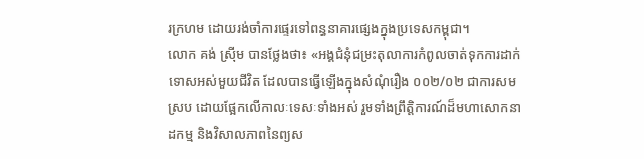រក្រហម ដោយរង់ចាំការផ្ទេរទៅពន្ធនាគារផ្សេងក្នុងប្រទេសកម្ពុជា។
លោក គង់ ស្រ៊ីម បានថ្លែងថា៖ «អង្គជំនុំជម្រះតុលាការកំពូលចាត់ទុកការដាក់ទោសអស់មួយជីវិត ដែលបានធ្វើឡើងក្នុងសំណុំរឿង ០០២/០២ ជាការសមស្រប ដោយផ្អែកលើកាលៈទេសៈទាំងអស់ រួមទាំងព្រឹត្តិការណ៍ដ៏មហាសោកនាដកម្ម និងវិសាលភាពនៃព្យស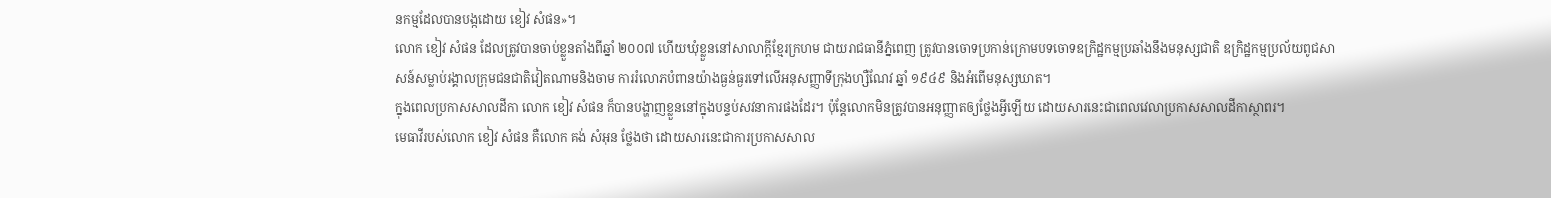នកម្មដែលបានបង្កដោយ ខៀវ សំផន»។
លោក ខៀវ សំផន ដែលត្រូវបានចាប់ខ្លួនតាំងពីឆ្នាំ ២០០៧ ហើយឃុំខ្លួននៅសាលាក្តីខ្មែរក្រហម ជាយរាជធានីភ្នំពេញ ត្រូវបានចោទប្រកាន់ក្រោមបទចោទឧក្រិដ្ឋកម្មប្រឆាំងនឹងមនុស្សជាតិ ឧក្រិដ្ឋកម្មប្រល័យពូជសាសន៍សម្លាប់រង្គាលក្រុមជនជាតិវៀតណាមនិងចាម ការរំលោភបំពានយ៉ាងធ្ងន់ធ្ងរទៅលើអនុសញ្ញាទីក្រុងហ្សឺណែវ ឆ្នាំ ១៩៤៩ និងអំពើមនុស្សឃាត។
ក្នុងពេលប្រកាសសាលដីកា លោក ខៀវ សំផន ក៏បានបង្ហាញខ្លួននៅក្នុងបន្ទប់សវនាការផងដែរ។ ប៉ុន្តែលោកមិនត្រូវបានអនុញ្ញាតឲ្យថ្លែងអ្វីឡើយ ដោយសារនេះជាពេលវេលាប្រកាសសាលដីកាស្ថាពរ។
មេធាវីរបស់លោក ខៀវ សំផន គឺលោក គង់ សំអុន ថ្លែងថា ដោយសារនេះជាការប្រកាសសាល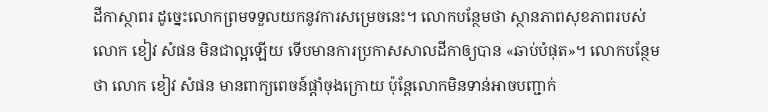ដីកាស្ថាពរ ដូច្នេះលោកព្រមទទួលយកនូវការសម្រេចនេះ។ លោកបន្ថែមថា ស្ថានភាពសុខភាពរបស់លោក ខៀវ សំផន មិនជាល្អឡើយ ទើបមានការប្រកាសសាលដីកាឲ្យបាន «ឆាប់បំផុត»។ លោកបន្ថែមថា លោក ខៀវ សំផន មានពាក្យពេចន៍ផ្តាំចុងក្រោយ ប៉ុន្តែលោកមិនទាន់អាចបញ្ជាក់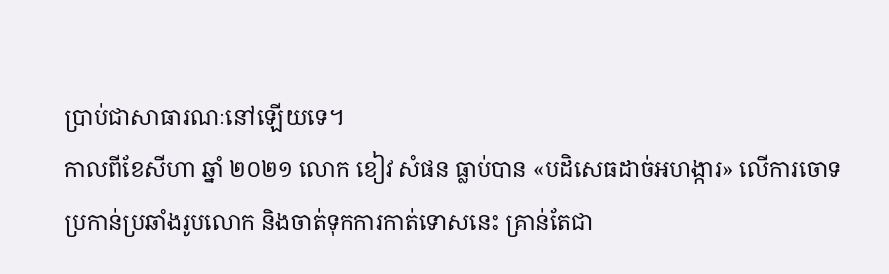ប្រាប់ជាសាធារណៈនៅឡើយទេ។
កាលពីខែសីហា ឆ្នាំ ២០២១ លោក ខៀវ សំផន ធ្លាប់បាន «បដិសេធដាច់អហង្ការ» លើការចោទប្រកាន់ប្រឆាំងរូបលោក និងចាត់ទុកការកាត់ទោសនេះ គ្រាន់តែជា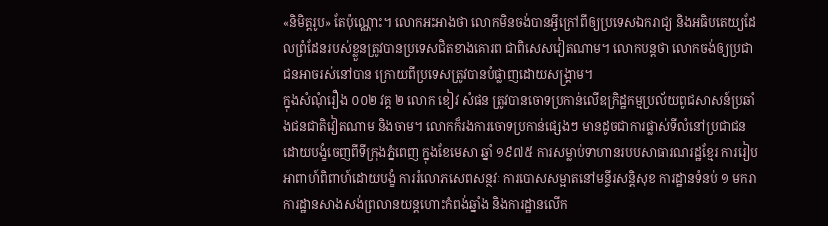«និមិត្តរូប» តែប៉ុណ្ណោះ។ លោកអះអាងថា លោកមិនចង់បានអ្វីក្រៅពីឲ្យប្រទេសឯករាជ្យ និងអធិបតេយ្យដែលព្រំដែនរបស់ខ្លួនត្រូវបានប្រទេសជិតខាងគោរព ជាពិសេសវៀតណាម។ លោកបន្តថា លោកចង់ឲ្យប្រជាជនអាចរស់នៅបាន ក្រោយពីប្រទេសត្រូវបានបំផ្លាញដោយសង្រ្គាម។
ក្នុងសំណុំរឿង ០០២ វគ្គ ២ លោក ខៀវ សំផន ត្រូវបានចោទប្រកាន់លើឧក្រិដ្ឋកម្មប្រល័យពូជសាសន៍ប្រឆាំងជនជាតិវៀតណាម និងចាម។ លោកក៏រងការចោទប្រកាន់ផ្សេងៗ មានដូចជាការផ្លាស់ទីលំនៅប្រជាជនដោយបង្ខំចេញពីទីក្រុងភ្នំពេញ ក្នុងខែមេសា ឆ្នាំ ១៩៧៥ ការសម្លាប់ទាហានរបបសាធារណរដ្ឋខ្មែរ ការរៀបអាពាហ៍ពិពាហ៍ដោយបង្ខំ ការរំលោភសេពសន្ថវៈ ការបោសសម្អាតនៅមន្ទីរសន្តិសុខ ការដ្ឋានទំនប់ ១ មករា ការដ្ឋានសាងសង់ព្រលានយន្តហោះកំពង់ឆ្នាំង និងការដ្ឋានលើក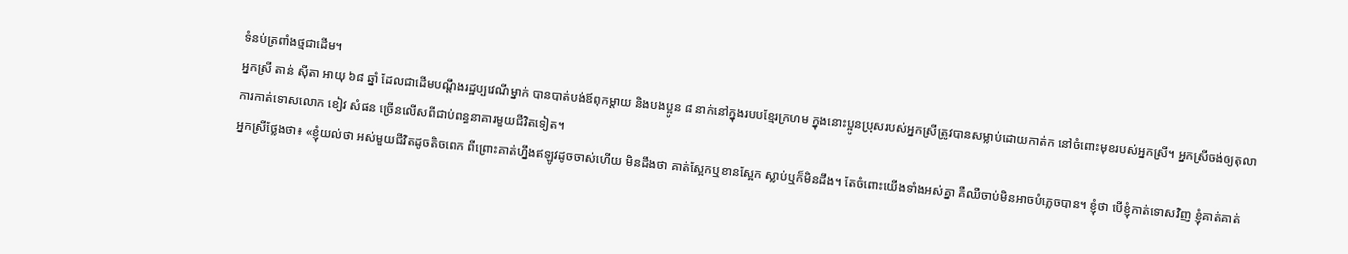ទំនប់ត្រពាំងថ្មជាដើម។
អ្នកស្រី តាន់ ស៊ីតា អាយុ ៦៨ ឆ្នាំ ដែលជាដើមបណ្តឹងរដ្ឋប្បវេណីម្នាក់ បានបាត់បង់ឪពុកម្តាយ និងបងប្អូន ៨ នាក់នៅក្នុងរបបខ្មែរក្រហម ក្នុងនោះប្អូនប្រុសរបស់អ្នកស្រីត្រូវបានសម្លាប់ដោយកាត់ក នៅចំពោះមុខរបស់អ្នកស្រី។ អ្នកស្រីចង់ឲ្យតុលាការកាត់ទោសលោក ខៀវ សំផន ច្រើនលើសពីជាប់ពន្ធនាគារមួយជីវិតទៀត។
អ្នកស្រីថ្លែងថា៖ «ខ្ញុំយល់ថា អស់មួយជីវិតដូចតិចពេក ពីព្រោះគាត់ហ្នឹងឥឡូវដូចចាស់ហើយ មិនដឹងថា គាត់ស្អែកឬខានស្អែក ស្លាប់ឬក៏មិនដឹង។ តែចំពោះយើងទាំងអស់គ្នា គឺឈឺចាប់មិនអាចបំភ្លេចបាន។ ខ្ញុំថា បើខ្ញុំកាត់ទោសវិញ ខ្ញុំគាត់គាត់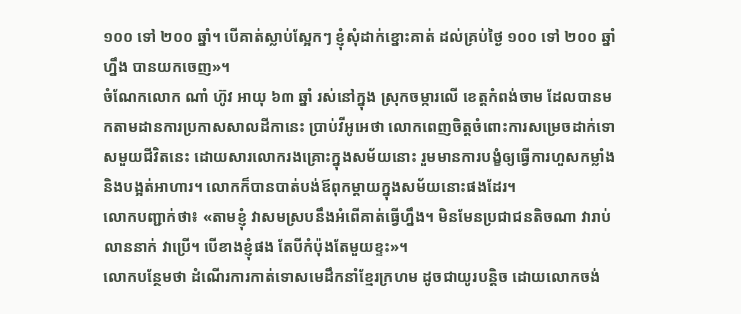១០០ ទៅ ២០០ ឆ្នាំ។ បើគាត់ស្លាប់ស្អែកៗ ខ្ញុំសុំដាក់ខ្នោះគាត់ ដល់គ្រប់ថ្ងៃ ១០០ ទៅ ២០០ ឆ្នាំហ្នឹង បានយកចេញ»។
ចំណែកលោក ណាំ ហ៊ូវ អាយុ ៦៣ ឆ្នាំ រស់នៅក្នុង ស្រុកចម្ការលើ ខេត្តកំពង់ចាម ដែលបានមកតាមដានការប្រកាសសាលដីកានេះ ប្រាប់វីអូអេថា លោកពេញចិត្តចំពោះការសម្រេចដាក់ទោសមួយជីវិតនេះ ដោយសារលោករងគ្រោះក្នុងសម័យនោះ រួមមានការបង្ខំឲ្យធ្វើការហួសកម្លាំង និងបង្អត់អាហារ។ លោកក៏បានបាត់បង់ឪពុកម្តាយក្នុងសម័យនោះផងដែរ។
លោកបញ្ជាក់ថា៖ «តាមខ្ញុំ វាសមស្របនឹងអំពើគាត់ធ្វើហ្នឹង។ មិនមែនប្រជាជនតិចណា វារាប់លាននាក់ វាប្រើ។ បើខាងខ្ញុំផង តែបីកំប៉ុងតែមួយខ្ទះ»។
លោកបន្ថែមថា ដំណើរការកាត់ទោសមេដឹកនាំខ្មែរក្រហម ដូចជាយូរបន្តិច ដោយលោកចង់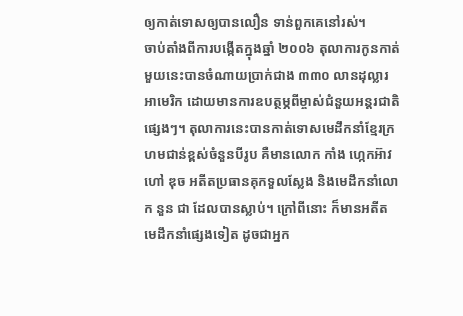ឲ្យកាត់ទោសឲ្យបានលឿន ទាន់ពួកគេនៅរស់។
ចាប់តាំងពីការបង្កើតក្នុងឆ្នាំ ២០០៦ តុលាការកូនកាត់មួយនេះបានចំណាយប្រាក់ជាង ៣៣០ លានដុល្លារអាមេរិក ដោយមានការឧបត្ថម្ភពីម្ចាស់ជំនួយអន្តរជាតិផ្សេងៗ។ តុលាការនេះបានកាត់ទោសមេដឹកនាំខ្មែរក្រហមជាន់ខ្ពស់ចំនួនបីរូប គឺមានលោក កាំង ហ្កេកអ៊ាវ ហៅ ឌុច អតីតប្រធានគុកទួលស្លែង និងមេដឹកនាំលោក នួន ជា ដែលបានស្លាប់។ ក្រៅពីនោះ ក៏មានអតីតមេដឹកនាំផ្សេងទៀត ដូចជាអ្នក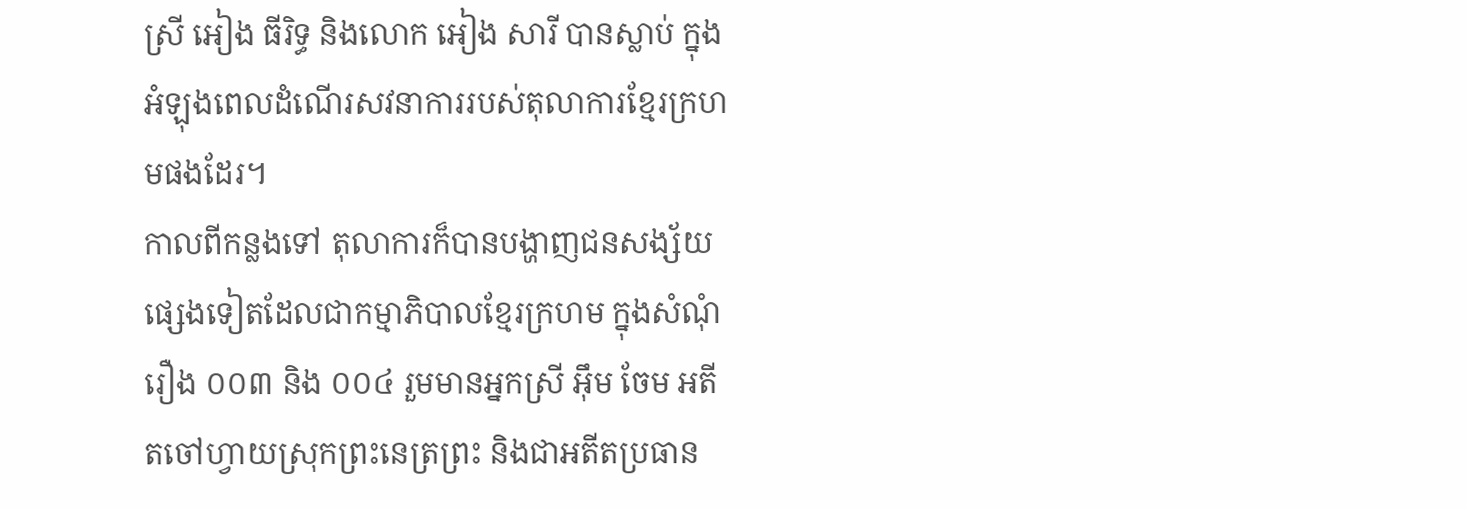ស្រី អៀង ធីរិទ្ធ និងលោក អៀង សារី បានស្លាប់ ក្នុងអំឡុងពេលដំណើរសវនាការរបស់តុលាការខ្មែរក្រហមផងដែរ។
កាលពីកន្លងទៅ តុលាការក៏បានបង្ហាញជនសង្ស័យផ្សេងទៀតដែលជាកម្មាភិបាលខ្មែរក្រហម ក្នុងសំណុំរឿង ០០៣ និង ០០៤ រួមមានអ្នកស្រី អ៊ឹម ចែម អតីតចៅហ្វាយស្រុកព្រះនេត្រព្រះ និងជាអតីតប្រធាន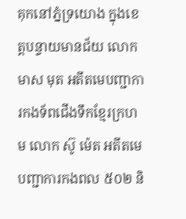គុកនៅភ្នំទ្រយោង ក្នុងខេត្តបន្ទាយមានជ័យ លោក មាស មុត អតីតមេបញ្ជាការកងទ័ពជើងទឹកខ្មែរក្រហម លោក ស៊ូ ម៉េត អតីតមេបញ្ជាការកងពល ៥០២ និ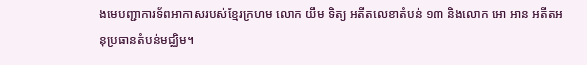ងមេបញ្ជាការទ័ពអាកាសរបស់ខ្មែរក្រហម លោក យឹម ទិត្យ អតីតលេខាតំបន់ ១៣ និងលោក អោ អាន អតីតអនុប្រធានតំបន់មជ្ឈិម។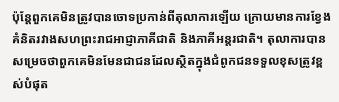ប៉ុន្តែពួកគេមិនត្រូវបានចោទប្រកាន់ពីតុលាការឡើយ ក្រោយមានការខ្វែងគំនិតរវាងសហព្រះរាជអាជ្ញាភាគីជាតិ និងភាគីអន្តរជាតិ។ តុលាការបានសម្រេចថាពួកគេមិនមែនជាជនដែលស្ថិតក្នុងជំពូកជនទទួលខុសត្រូវខ្ពស់បំផុត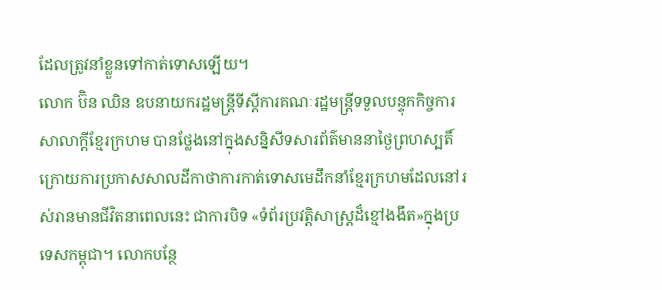ដែលត្រូវនាំខ្លួនទៅកាត់ទោសឡើយ។
លោក ប៊ិន ឈិន ឧបនាយករដ្ឋមន្ត្រីទីស្តីការគណៈរដ្ឋមន្ត្រីទទួលបន្ទុកកិច្ចការសាលាក្តីខ្មែរក្រហម បានថ្លែងនៅក្នុងសន្និសីទសារព័ត៌មាននាថ្ងៃព្រហស្បតិ៍ ក្រោយការប្រកាសសាលដីកាថាការកាត់ទោសមេដឹកនាំខ្មែរក្រហមដែលនៅរស់រានមានជីវិតនាពេលនេះ ជាការបិទ «ទំព័រប្រវត្តិសាស្រ្តដ៏ខ្មៅងងឹត»ក្នុងប្រទេសកម្ពុជា។ លោកបន្ថែ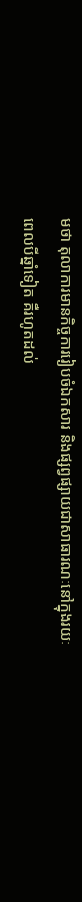មថា តុលាការមានកិច្ចការរៀបចំឯកសារ និងផ្សព្វផ្សាយជាសាធារណៈនៅក្នុងរយៈពេលបីឆ្នាំទៀត គឺរហូតដល់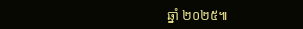ឆ្នាំ ២០២៥៕